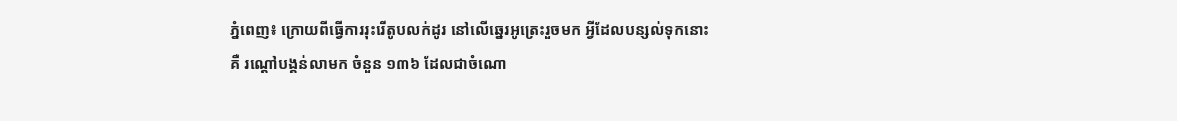ភ្នំពេញ៖ ក្រោយពីធ្វើការរុះរើតូបលក់ដូរ នៅលើឆ្នេរអូត្រេះរួចមក អ្វីដែលបន្សល់ទុកនោះគឺ រណ្ដៅបង្គន់លាមក ចំនួន ១៣៦ ដែលជាចំណោ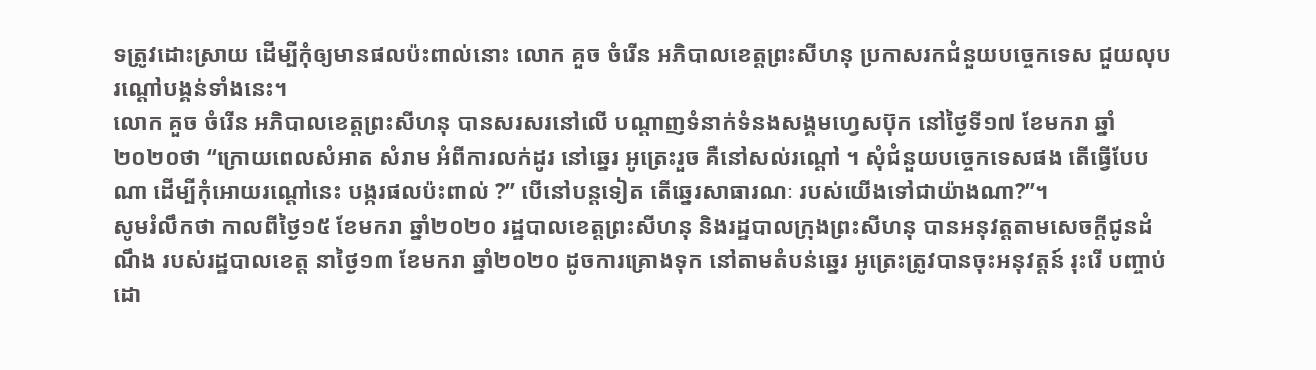ទត្រូវដោះស្រាយ ដើម្បីកុំឲ្យមានផលប៉ះពាល់នោះ លោក គួច ចំរើន អភិបាលខេត្តព្រះសីហនុ ប្រកាសរកជំនួយបច្ចេកទេស ជួយលុបរណ្ដៅបង្គន់ទាំងនេះ។
លោក គួច ចំរើន អភិបាលខេត្តព្រះសីហនុ បានសរសរនៅលើ បណ្ដាញទំនាក់ទំនងសង្គមហ្វេសប៊ុក នៅថ្ងៃទី១៧ ខែមករា ឆ្នាំ២០២០ថា “ក្រោយពេលសំអាត សំរាម អំពីការលក់ដូរ នៅឆ្នេរ អូត្រេះរួច គឺនៅសល់រណ្ដៅ ។ សុំជំនួយបច្ចេកទេសផង តើធ្វើបែបណា ដើម្បីកុំអោយរណ្ដៅនេះ បង្ករផលប៉ះពាល់ ?” បើនៅបន្តទៀត តើឆ្នេរសាធារណៈ របស់យើងទៅជាយ៉ាងណា?”។
សូមរំលឹកថា កាលពីថ្ងៃ១៥ ខែមករា ឆ្នាំ២០២០ រដ្ឋបាលខេត្តព្រះសីហនុ និងរដ្ឋបាលក្រុងព្រះសីហនុ បានអនុវត្តតាមសេចក្ដីជូនដំណឹង របស់រដ្ឋបាលខេត្ត នាថ្ងៃ១៣ ខែមករា ឆ្នាំ២០២០ ដូចការគ្រោងទុក នៅតាមតំបន់ឆ្នេរ អូត្រេះត្រូវបានចុះអនុវត្តន៍ រុះរើ បញ្ចាប់ដោ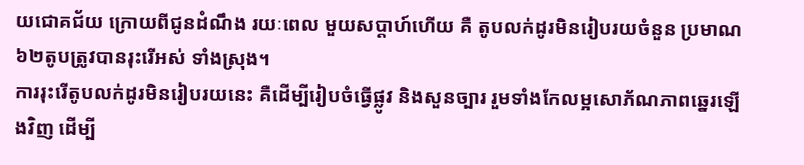យជោគជ័យ ក្រោយពីជូនដំណឹង រយៈពេល មួយសប្តាហ៍ហើយ គឺ តូបលក់ដូរមិនរៀបរយចំនួន ប្រមាណ៦២តូបត្រូវបានរុះរើអស់ ទាំងស្រុង។
ការរុះរើតូបលក់ដូរមិនរៀបរយនេះ គឺដើម្បីរៀបចំធ្វើផ្លូវ និងសួនច្បារ រួមទាំងកែលម្អសោភ័ណភាពឆ្នេរឡើងវិញ ដើម្បី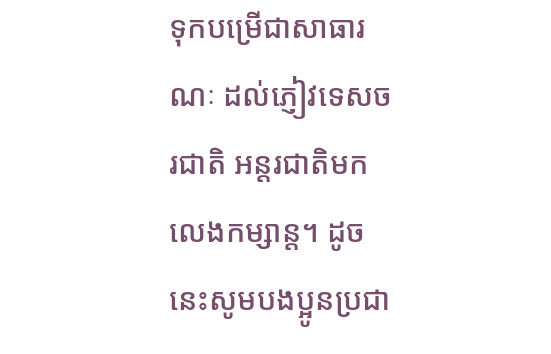ទុកបម្រើជាសាធារណៈ ដល់ភ្ញៀវទេសចរជាតិ អន្តរជាតិមកលេងកម្សាន្ត។ ដូចនេះសូមបងប្អូនប្រជា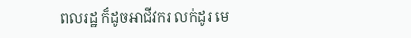ពលរដ្ឋ ក៏ដូចអាជីវករ លក់ដូរ មេ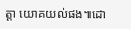ត្តា យោគយល់ផង៕ដោ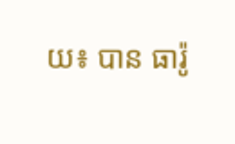យ៖ បាន ធារ៉ូ